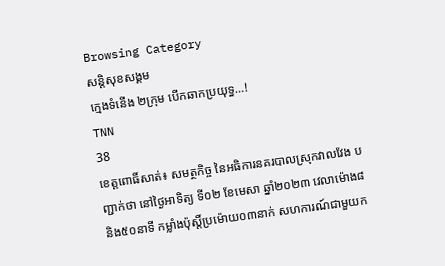Browsing Category
សន្តិសុខសង្គម
ក្មេងទំនើង ២ក្រុម បើកឆាកប្រយុទ្ធ…!
TNN
38
ខេត្តពោធិ៍សាត់៖ សមត្ថកិច្ច នៃអធិការនគរបាលស្រុកវាលវែង បញ្ជាក់ថា នៅថ្ងៃអាទិត្យ ទី០២ ខែមេសា ឆ្នាំ២០២៣ វេលាម៉ោង៨ និង៥០នាទី កម្លាំងប៉ុស្តិ៍ប្រម៉ោយ០៣នាក់ សហការណ៍ជាមួយក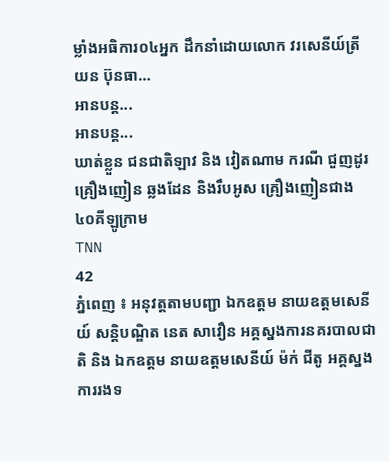ម្លាំងអធិការ០៤អ្នក ដឹកនាំដោយលោក វរសេនីយ៍ត្រី យន ប៊ុនធា…
អានបន្ត...
អានបន្ត...
ឃាត់ខ្លួន ជនជាតិឡាវ និង វៀតណាម ករណី ជួញដូរ គ្រឿងញៀន ឆ្លងដែន និងរឹបអូស គ្រឿងញៀនជាង ៤០គីឡូក្រាម
TNN
42
ភំ្នពេញ ៖ អនុវត្តតាមបញ្ជា ឯកឧត្តម នាយឧត្ដមសេនីយ៍ សន្តិបណ្ឌិត នេត សាវឿន អគ្គស្នងការនគរបាលជាតិ និង ឯកឧត្តម នាយឧត្ដមសេនីយ៍ ម៉ក់ ជីតូ អគ្គស្នងការរងទ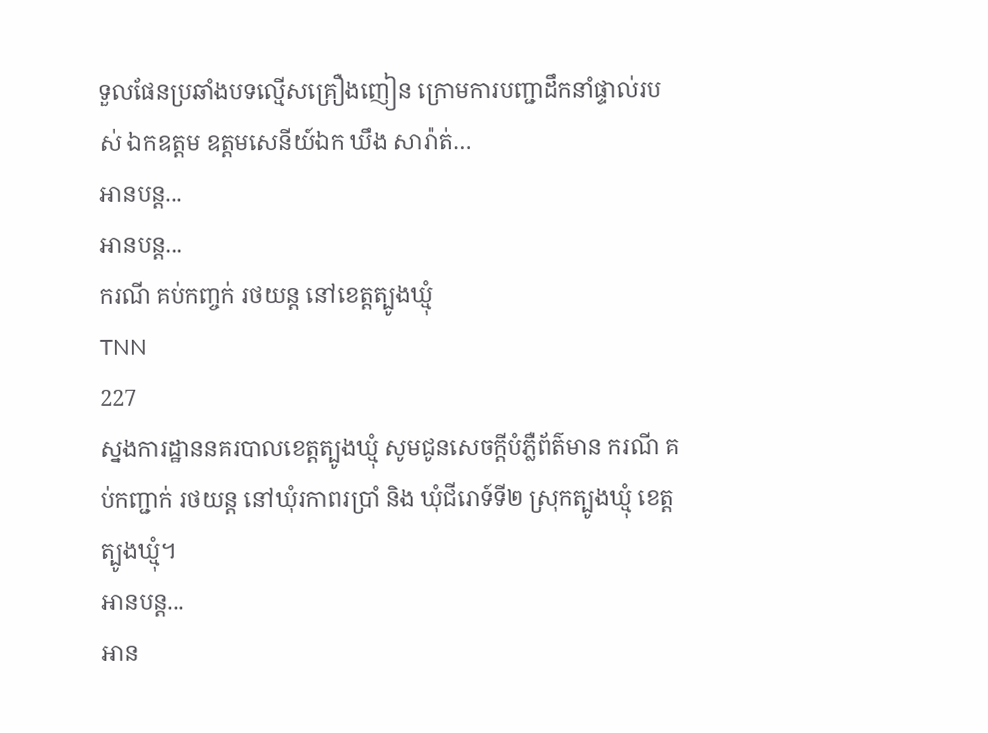ទួលផែនប្រឆាំងបទល្មើសគ្រឿងញៀន ក្រោមការបញ្ជាដឹកនាំផ្ទាល់របស់ ឯកឧត្តម ឧត្ដមសេនីយ៍ឯក ឃឹង សារ៉ាត់…
អានបន្ត...
អានបន្ត...
ករណី គប់កញ្ចក់ រថយន្ត នៅខេត្តត្បូងឃ្មុំ
TNN
227
ស្នងការដ្ឋាននគរបាលខេត្តត្បូងឃ្មុំ សូមជូនសេចក្តីបំភ្លឺព័ត៌មាន ករណី គប់កញ្ជាក់ រថយន្ត នៅឃុំរកាពរប្រាំ និង ឃុំជីរោទ៍ទី២ ស្រុកត្បូងឃ្មុំ ខេត្តត្បូងឃ្មុំ។
អានបន្ត...
អាន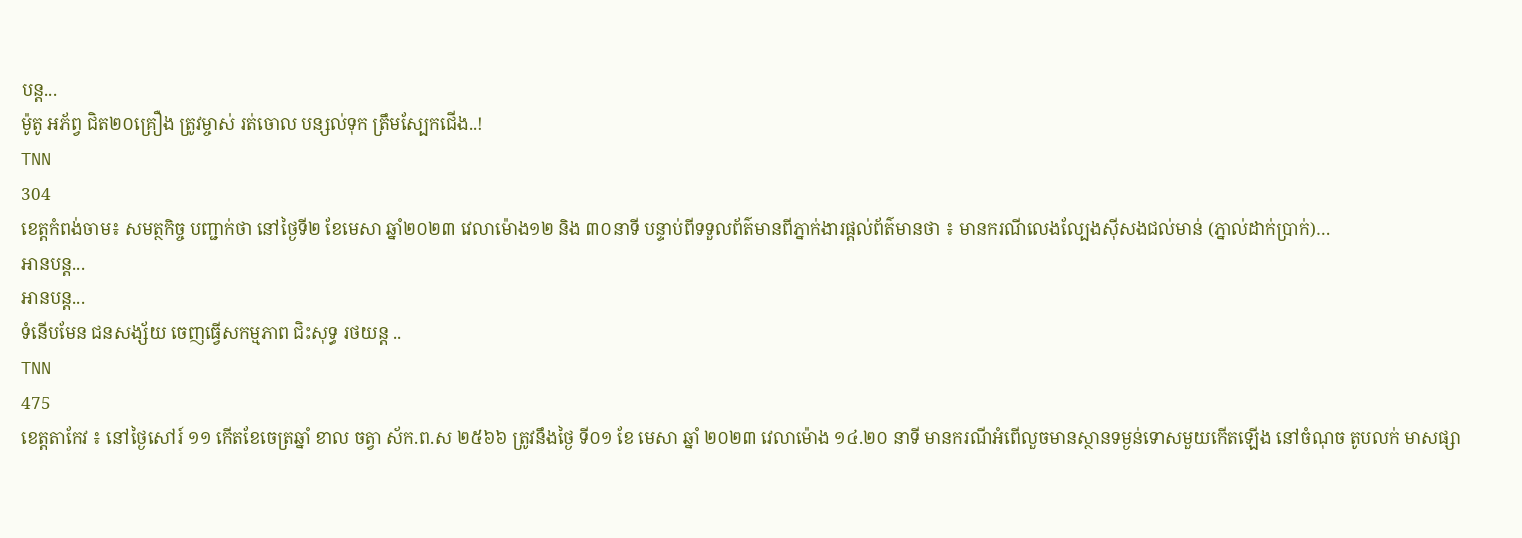បន្ត...
ម៉ូតូ អភ័ព្វ ជិត២០គ្រឿង ត្រូវម្ចាស់ រត់ចោល បន្សល់ទុក ត្រឹមស្បែកជើង..!
TNN
304
ខេត្តកំពង់ចាម៖ សមត្ថកិច្ច បញ្ជាក់ថា នៅថ្ងៃទី២ ខែមេសា ឆ្នាំ២០២៣ វេលាម៉ោង១២ និង ៣០នាទី បន្ទាប់ពីទទួលព័ត៌មានពីភ្នាក់ងារផ្ដល់ព័ត៌មានថា ៖ មានករណីលេងល្បែងស៊ីសងជល់មាន់ (ភ្នាល់ដាក់ប្រាក់)…
អានបន្ត...
អានបន្ត...
ទំនើបមែន ជនសង្ស័យ ចេញធ្វើសកម្មភាព ជិះសុទ្ធ រថយន្ត ..
TNN
475
ខេត្តតាកែវ ៖ នៅថ្ងៃសៅរ៍ ១១ កើតខែចេត្រឆ្នាំ ខាល ចត្វា ស័ក.ព.ស ២៥៦៦ ត្រូវនឹងថ្ងៃ ទី០១ ខែ មេសា ឆ្នាំ ២០២៣ វេលាម៉ោង ១៤.២០ នាទី មានករណីអំពើលួចមានស្ថានទម្ងន់ទោសមួយកើតឡើង នៅចំណុច តូបលក់ មាសផ្សា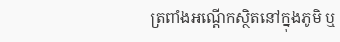ត្រពាំងអណ្តើកស្ថិតនៅក្នុងភូមិ ឬ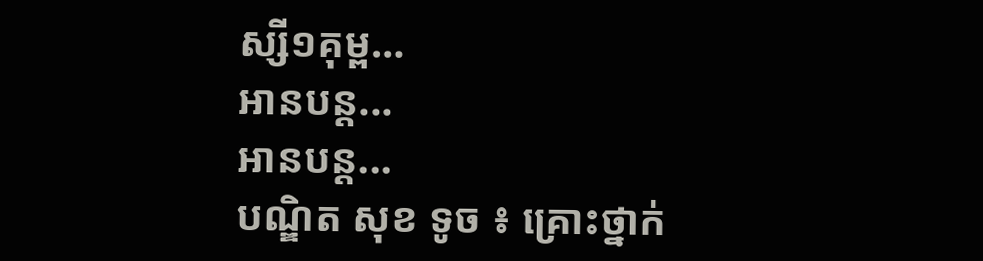ស្សី១គុម្ព…
អានបន្ត...
អានបន្ត...
បណ្ឌិត សុខ ទូច ៖ គ្រោះថ្នាក់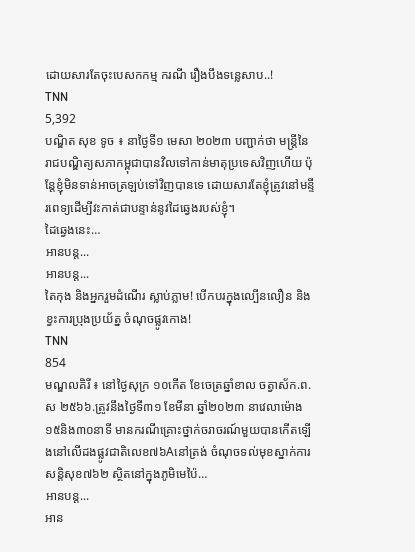ដោយសារតែចុះបេសកកម្ម ករណី រឿងបឹងទន្លេសាប..!
TNN
5,392
បណ្ឌិត សុខ ទូច ៖ នាថ្ងៃទី១ មេសា ២០២៣ បញ្ជាក់ថា មន្ត្រីនៃរាជបណ្ឌិត្យសភាកម្ពុជាបានវិលទៅកាន់មាតុប្រទេសវិញហើយ ប៉ុន្តែខ្ញុំមិនទាន់អាចត្រឡប់ទៅវិញបានទេ ដោយសារតែខ្ញុំត្រូវនៅមន្ទីរពេទ្យដើម្បីវះកាត់ជាបន្ទាន់នូវដៃឆ្វេងរបស់ខ្ញុំ។
ដៃឆ្វេងនេះ…
អានបន្ត...
អានបន្ត...
តៃកុង និងអ្នករួមដំណើរ ស្លាប់ភ្លាម! បើកបរក្នុងល្បើនលឿន និងខ្វះការប្រុងប្រយ័ត្ន ចំណុចផ្លូវកោង!
TNN
854
មណ្ឌលគិរី ៖ នៅថ្ងៃសុក្រ ១០កើត ខែចេត្រឆ្នាំខាល ចត្វាស័ក.ព.ស ២៥៦៦.ត្រូវនឹងថ្ងៃទី៣១ ខែមីនា ឆ្នាំ២០២៣ នាវេលាម៉ោង១៥និង៣០នាទី មានករណីគ្រោះថ្នាក់ចរាចរណ៍មួយបានកើតឡើងនៅលើដងផ្លូវជាតិលេខ៧៦Aនៅត្រង់ ចំណុចទល់មុខស្នាក់ការសន្តិសុខ៧៦២ ស្ថិតនៅក្នុងភូមិមេប៉ៃ…
អានបន្ត...
អាន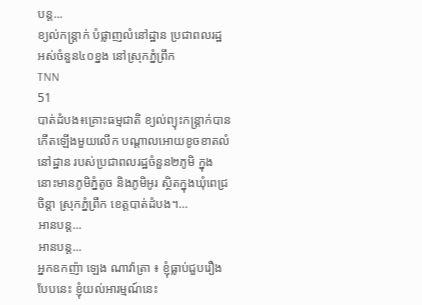បន្ត...
ខ្យល់កន្ត្រាក់ បំផ្លាញលំនៅដ្ឋាន ប្រជាពលរដ្ឋ អស់ចំនួន៤០ខ្នង នៅស្រុកភ្នំព្រឹក
TNN
51
បាត់ដំបង៖គ្រោះធម្មជាតិ ខ្យល់ព្យុះកន្ត្រាក់បានកើតឡើងមួយលើក បណ្តាលអោយខូចខាតលំនៅដ្ឋាន របស់ប្រជាពលរដ្ឋចំនួន២ភូមិ ក្នុងនោះមានភូមិភ្នំតូច និងភូមិអូរ ស្ថិតក្នុងឃុំពេជ្រចិន្តា ស្រុកភ្នំព្រឹក ខេត្តបាត់ដំបង។…
អានបន្ត...
អានបន្ត...
អ្នកឧកញ៉ា ឡេង ណាវ៉ាត្រា ៖ ខ្ញុំធ្លាប់ជួបរឿងបែបនេះ ខ្ញុំយល់អារម្មណ៍នេះ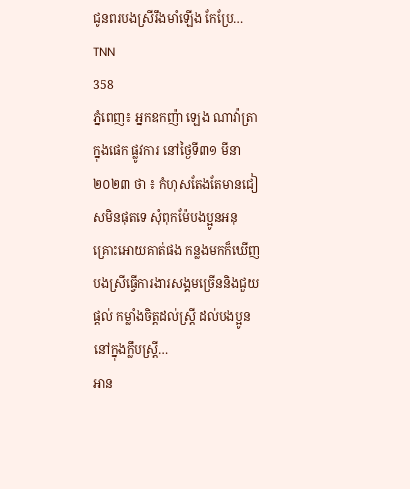ជូនពរបងស្រីរឹងមាំឡើង កែប្រែ…
TNN
358
ភ្នំពេញ៖ អ្នកឧកញ៉ា ឡេង ណាវ៉ាត្រា ក្នុងផេក ផ្លូវការ នៅថ្ងៃទី៣១ មីនា ២០២៣ ថា ៖ កំហុសតែងតែមានជៀសមិនផុតទេ សុំពុកម៉ែបងប្អូនអនុគ្រោះអោយគាត់ផង កន្លងមកក៏ឃើញបងស្រីធ្វើការងារសង្គមច្រើននិងជួយផ្ដល់ កម្លាំងចិត្តដល់ស្ត្រី ដល់បងប្អូននៅក្នុងក្លឹបស្ត្រី…
អាន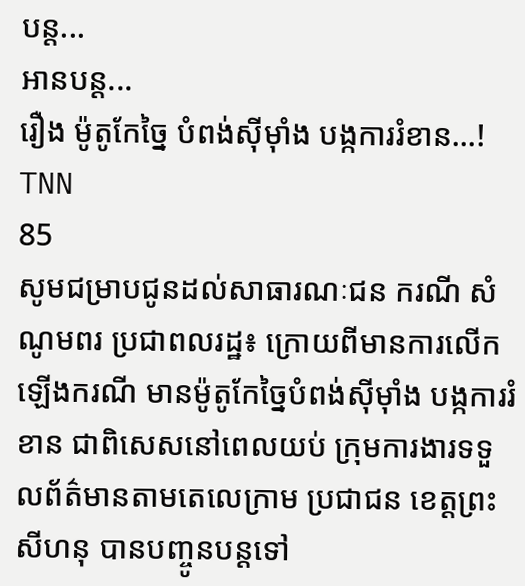បន្ត...
អានបន្ត...
រឿង ម៉ូតូកែច្នៃ បំពង់ស៊ីម៉ាំង បង្កការរំខាន…!
TNN
85
សូមជម្រាបជូនដល់សាធារណៈជន ករណី សំណូមពរ ប្រជាពលរដ្ឋ៖ ក្រោយពីមានការលើកឡើងករណី មានម៉ូតូកែច្នៃបំពង់ស៊ីម៉ាំង បង្កការរំខាន ជាពិសេសនៅពេលយប់ ក្រុមការងារទទួលព័ត៌មានតាមតេលេក្រាម ប្រជាជន ខេត្តព្រះសីហនុ បានបញ្ចូនបន្ដទៅ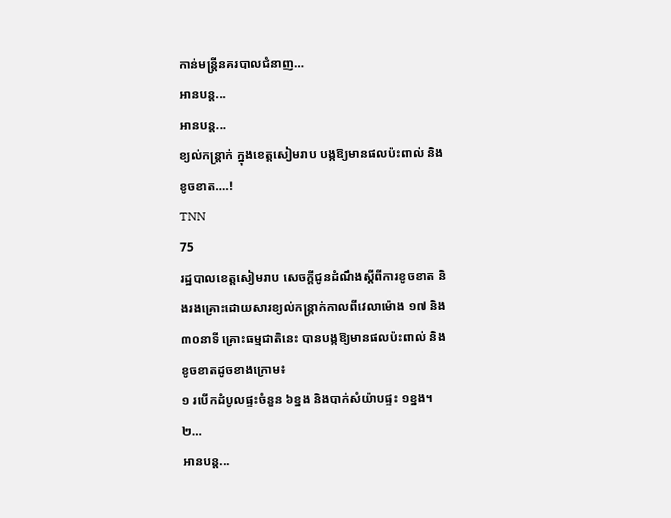កាន់មន្រ្ដីនគរបាលជំនាញ…
អានបន្ត...
អានបន្ត...
ខ្យល់កន្ត្រាក់ ក្នុងខេត្តសៀមរាប បង្កឱ្យមានផលប៉ះពាល់ និងខូចខាត….!
TNN
75
រដ្ឋបាលខេត្តសៀមរាប សេចក្តីជូនដំណឹងស្តីពីការខូចខាត និងរងគ្រោះដោយសារខ្យល់កន្ត្រាក់កាលពីវេលាម៉ោង ១៧ និង ៣០នាទី គ្រោះធម្មជាតិនេះ បានបង្កឱ្យមានផលប៉ះពាល់ និងខូចខាតដូចខាងក្រោម៖
១ របើកដំបូលផ្ទះចំនួន ៦ខ្នង និងបាក់សំយ៉ាបផ្ទះ ១ខ្នង។
២…
អានបន្ត...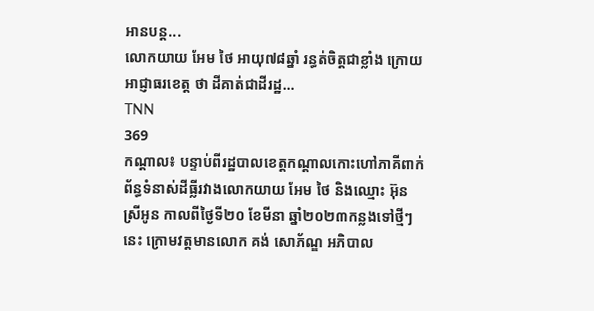អានបន្ត...
លោកយាយ អែម ថៃ អាយុ៧៨ឆ្នាំ រន្ធត់ចិត្តជាខ្លាំង ក្រោយ អាជ្ញាធរខេត្ត ថា ដីគាត់ជាដីរដ្ឋ…
TNN
369
កណ្តាល៖ បន្ទាប់ពីរដ្ឋបាលខេត្តកណ្ដាលកោះហៅភាគីពាក់ព័ន្ធទំនាស់ដីធ្លីរវាងលោកយាយ អែម ថៃ និងឈ្មោះ អ៊ុន ស្រីអូន កាលពីថ្ងៃទី២០ ខែមីនា ឆ្នាំ២០២៣កន្លងទៅថ្មីៗនេះ ក្រោមវត្តមានលោក គង់ សោភ័ណ្ឌ អភិបាល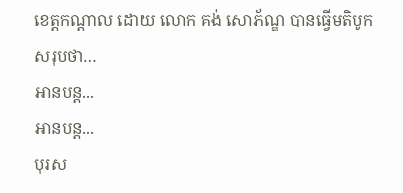ខេត្តកណ្តាល ដោយ លោក គង់ សោភ័ណ្ឌ បានធ្វើមតិបូកសរុបថា…
អានបន្ត...
អានបន្ត...
បុរស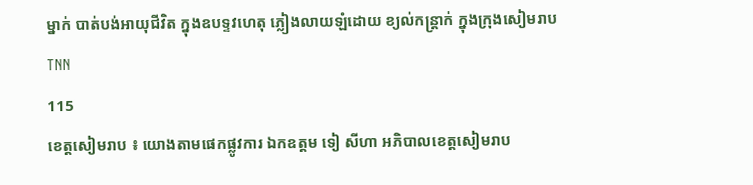ម្នាក់ បាត់បង់អាយុជីវិត ក្នុងឧបទ្ទវហេតុ ភ្លៀងលាយឡំដោយ ខ្យល់កន្រ្តាក់ ក្នុងក្រុងសៀមរាប
TNN
115
ខេត្តសៀមរាប ៖ យោងតាមផេកផ្លូវការ ឯកឧត្តម ទៀ សីហា អភិបាលខេត្តសៀមរាប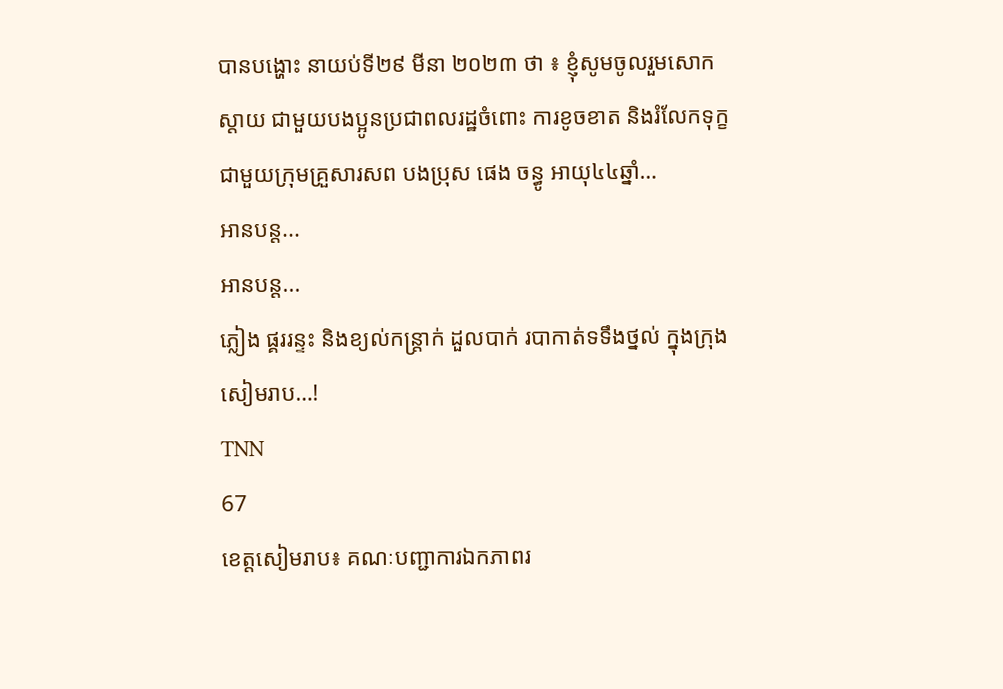បានបង្ហោះ នាយប់ទី២៩ មីនា ២០២៣ ថា ៖ ខ្ញុំសូមចូលរួមសោកស្តាយ ជាមួយបងប្អូនប្រជាពលរដ្ឋចំពោះ ការខូចខាត និងរំលែកទុក្ខ ជាមួយក្រុមគ្រួសារសព បងប្រុស ផេង ចន្ធូ អាយុ៤៤ឆ្នាំ…
អានបន្ត...
អានបន្ត...
ភ្លៀង ផ្គររន្ទះ និងខ្យល់កន្ត្រាក់ ដួលបាក់ របាកាត់ទទឹងថ្នល់ ក្នុងក្រុងសៀមរាប…!
TNN
67
ខេត្តសៀមរាប៖ គណៈបញ្ជាការឯកភាពរ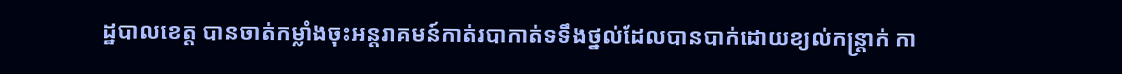ដ្ឋបាលខេត្ត បានចាត់កម្លាំងចុះអន្តរាគមន៍កាត់របាកាត់ទទឹងថ្នល់ដែលបានបាក់ដោយខ្យល់កន្ត្រាក់ កា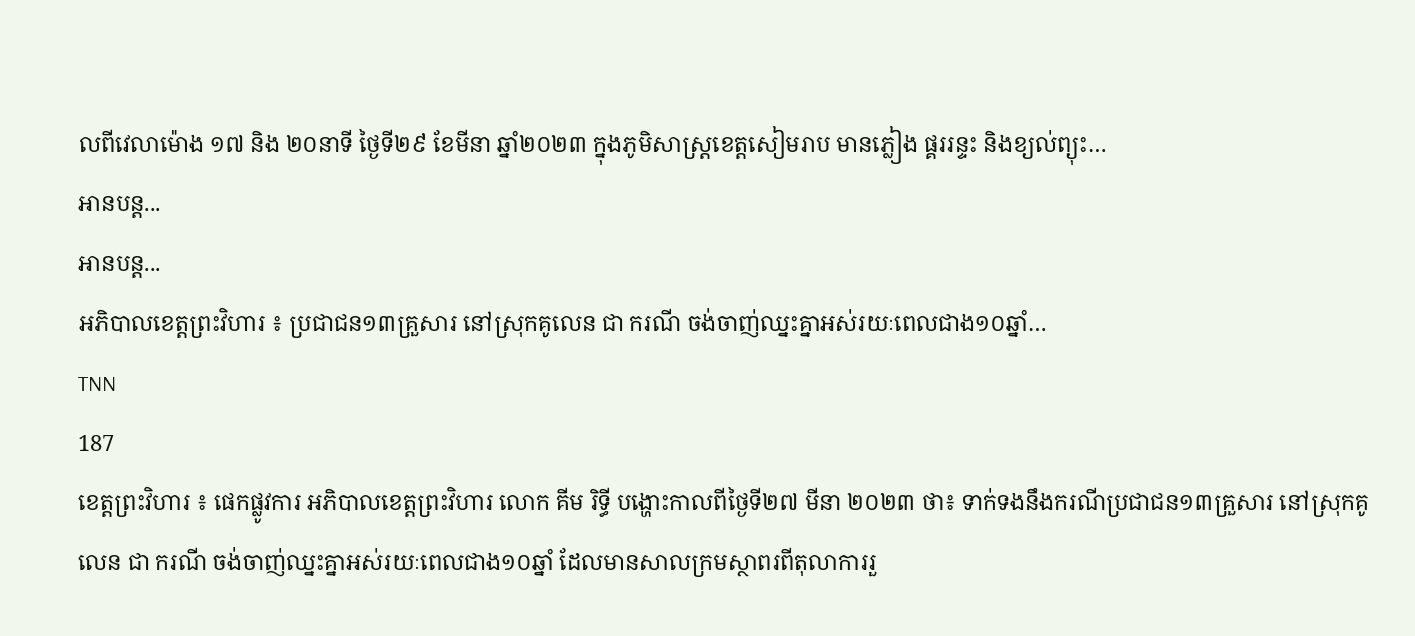លពីវេលាម៉ោង ១៧ និង ២០នាទី ថ្ងៃទី២៩ ខែមីនា ឆ្នាំ២០២៣ ក្នុងភូមិសាស្ត្រខេត្តសៀមរាប មានភ្លៀង ផ្គររន្ទះ និងខ្យល់ព្យុះ…
អានបន្ត...
អានបន្ត...
អភិបាលខេត្តព្រះវិហារ ៖ ប្រជាជន១៣គ្រួសារ នៅស្រុកគូលេន ជា ករណី ចង់ចាញ់ឈ្នះគ្នាអស់រយៈពេលជាង១០ឆ្នាំ…
TNN
187
ខេត្តព្រះវិហារ ៖ ផេកផ្លូវការ អភិបាលខេត្តព្រះវិហារ លោក គីម រិទ្ធី បង្ហោះកាលពីថ្ងៃទី២៧ មីនា ២០២៣ ថា៖ ទាក់ទងនឹងករណីប្រជាជន១៣គ្រួសារ នៅស្រុកគូលេន ជា ករណី ចង់ចាញ់ឈ្នះគ្នាអស់រយៈពេលជាង១០ឆ្នាំ ដែលមានសាលក្រមស្ថាពរពីតុលាការរួ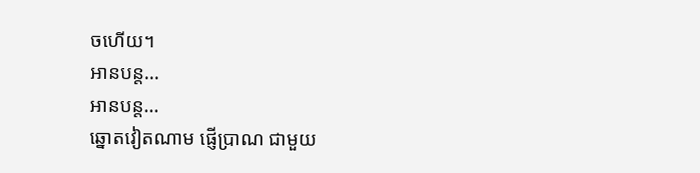ចហើយ។
អានបន្ត...
អានបន្ត...
ឆ្នោតវៀតណាម ផ្ញើប្រាណ ជាមួយ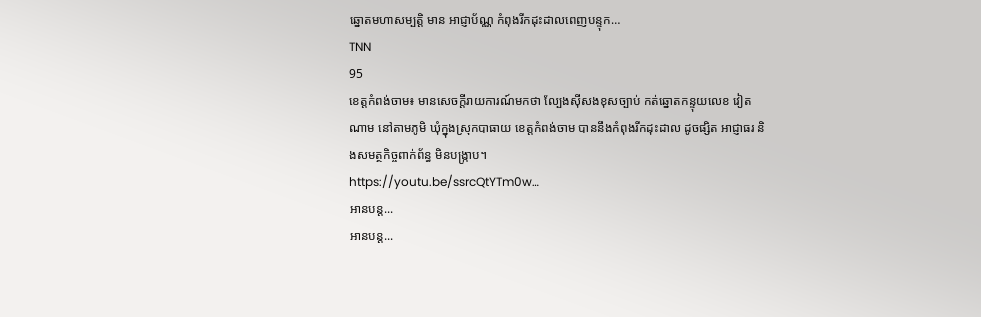ឆ្នោតមហាសម្បត្តិ មាន អាជ្ញាប័ណ្ណ កំពុងរីកដុះដាលពេញបន្ទុក…
TNN
95
ខេត្តកំពង់ចាម៖ មានសេចក្ដីរាយការណ៍មកថា ល្បែងសុីសងខុសច្បាប់ កត់ឆ្នោតកន្ទុយលេខ វៀតណាម នៅតាមភូមិ ឃុំក្នុងស្រុកបាធាយ ខេត្តកំពង់ចាម បាននឹងកំពុងរីកដុះដាល ដូចផ្សិត អាជ្ញាធរ និងសមត្ថកិច្ចពាក់ព័ន្ធ មិនបង្ក្រាប។
https://youtu.be/ssrcQtYTm0w…
អានបន្ត...
អានបន្ត...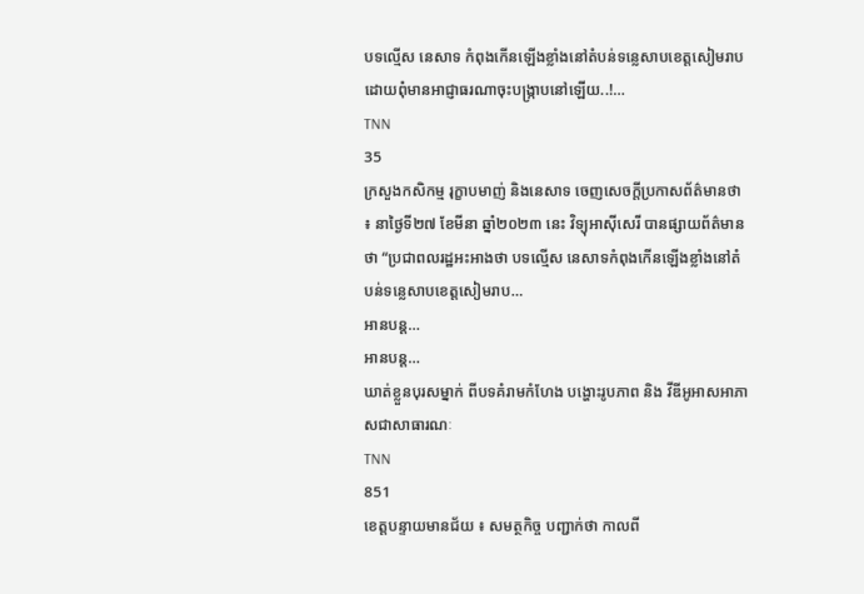បទល្មើស នេសាទ កំពុងកើនឡើងខ្លាំងនៅតំបន់ទន្លេសាបខេត្តសៀមរាប ដោយពុំមានអាជ្ញាធរណាចុះបង្ក្រាបនៅឡើយ..!…
TNN
35
ក្រសួងកសិកម្ម រុក្ខាបមាញ់ និងនេសាទ ចេញសេចក្តីប្រកាសព័ត៌មានថា ៖ នាថ្ងៃទី២៧ ខែមីនា ឆ្នាំ២០២៣ នេះ វិទ្យុអាស៊ីសេរី បានផ្សាយព័ត៌មានថា “ប្រជាពលរដ្ឋអះអាងថា បទល្មើស នេសាទកំពុងកើនឡើងខ្លាំងនៅតំបន់ទន្លេសាបខេត្តសៀមរាប…
អានបន្ត...
អានបន្ត...
ឃាត់ខ្លួនបុរសម្នាក់ ពីបទគំរាមកំហែង បង្ហោះរូបភាព និង វីឌីអូអាសអាភាសជាសាធារណៈ
TNN
851
ខេត្តបន្ទាយមានជ័យ ៖ សមត្ថកិច្ច បញ្ជាក់ថា កាលពី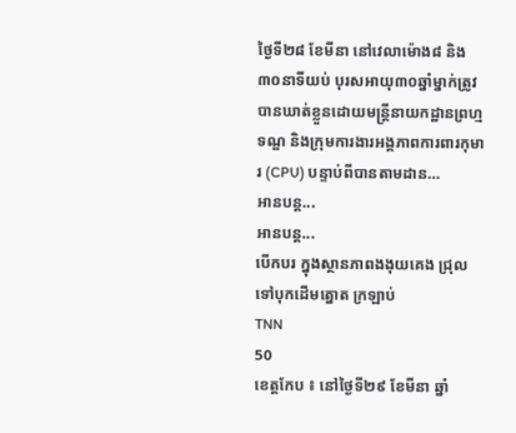ថ្ងៃទី២៨ ខែមីនា នៅវេលាម៉ោង៨ និង៣០នាទីយប់ បុរសអាយុ៣០ឆ្នាំម្នាក់ត្រូវបានឃាត់ខ្លួនដោយមន្ត្រីនាយកដ្ឋានព្រហ្មទណ្ឌ និងក្រុមការងារអង្គភាពការពារកុមារ (CPU) បន្ទាប់ពីបានតាមដាន…
អានបន្ត...
អានបន្ត...
បើកបរ ក្នុងស្ថានភាពងងុយគេង ជ្រុលទៅបុកដើមត្នោត ក្រឡាប់
TNN
50
ខេត្តកែប ៖ នៅថ្ងៃទី២៩ ខែមីនា ឆ្នាំ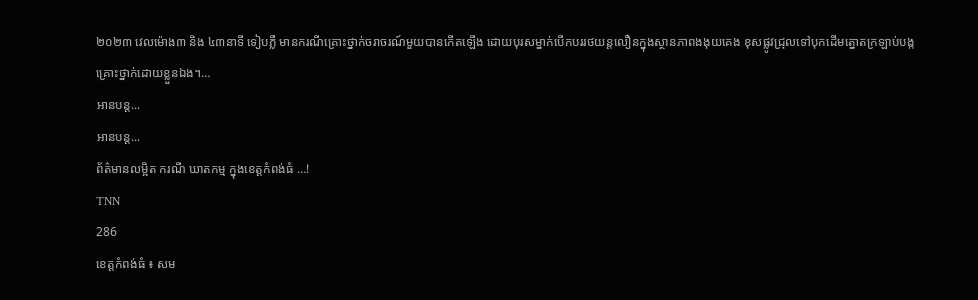២០២៣ វេលម៉ោង៣ និង ៤៣នាទី ទៀបភ្លឺ មានករណីគ្រោះថ្នាក់ចរាចរណ៍មួយបានកើតឡើង ដោយបុរសម្នាក់បើកបររថយន្តលឿនក្នុងស្ថានភាពងងុយគេង ខុសផ្លូវជ្រុលទៅបុកដើមត្នោតក្រឡាប់បង្កគ្រោះថ្នាក់ដោយខ្លួនឯង។…
អានបន្ត...
អានបន្ត...
ព័ត៌មានលម្អិត ករណី ឃាតកម្ម ក្នុងខេត្តកំពង់ធំ …!
TNN
286
ខេត្តកំពង់ធំ ៖ សម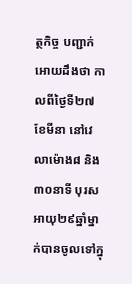ត្ថកិច្ច បញ្ជាក់អោយដឹងថា កាលពីថ្ងៃទី២៧ ខែមីនា នៅវេលាម៉ោង៨ និង៣០នាទី បុរសអាយុ២៩ឆ្នាំម្នាក់បានចូលទៅក្នុ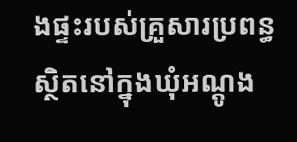ងផ្ទះរបស់គ្រួសារប្រពន្ធ ស្ថិតនៅក្នុងឃុំអណ្តូង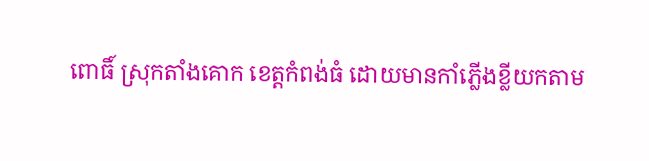ពោធិ៍ ស្រុកតាំងគោក ខេត្តកំពង់ធំ ដោយមានកាំភ្លើងខ្លីយកតាម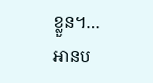ខ្លួន។…
អានប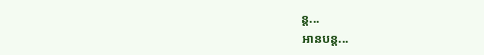ន្ត...
អានបន្ត...